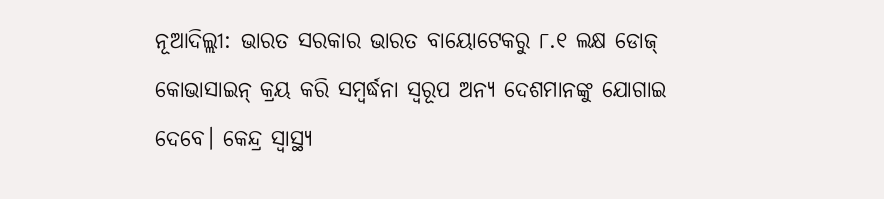ନୂଆଦିଲ୍ଲୀ: ଭାରତ ସରକାର ଭାରତ ବାୟୋଟେକରୁ ୮.୧ ଲକ୍ଷ ଡୋଜ୍ କୋଭାସାଇନ୍ କ୍ରୟ କରି ସମ୍ବର୍ଦ୍ଧନା ସ୍ବରୂପ ଅନ୍ୟ ଦେଶମାନଙ୍କୁ ଯୋଗାଇ ଦେବେ। କେନ୍ଦ୍ର ସ୍ୱାସ୍ଥ୍ୟ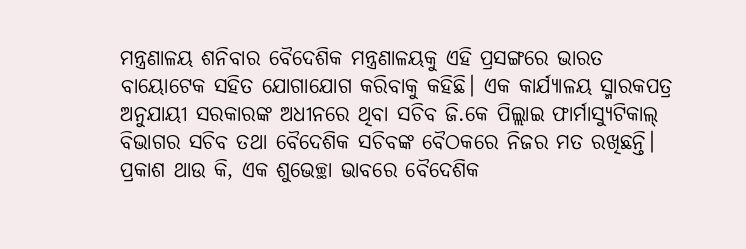ମନ୍ତ୍ରଣାଳୟ ଶନିବାର ବୈଦେଶିକ ମନ୍ତ୍ରଣାଳୟକୁ ଏହି ପ୍ରସଙ୍ଗରେ ଭାରତ ବାୟୋଟେକ ସହିତ ଯୋଗାଯୋଗ କରିବାକୁ କହିଛି। ଏକ କାର୍ଯ୍ୟାଳୟ ସ୍ମାରକପତ୍ର ଅନୁଯାୟୀ ସରକାରଙ୍କ ଅଧୀନରେ ଥିବା ସଚିବ ଜି.କେ ପିଲ୍ଲାଇ ଫାର୍ମାସ୍ୟୁଟିକାଲ୍ ବିଭାଗର ସଚିବ ତଥା ବୈଦେଶିକ ସଚିବଙ୍କ ବୈଠକରେ ନିଜର ମତ ରଖିଛନ୍ତି।
ପ୍ରକାଶ ଥାଉ କି, ଏକ ଶୁଭେଚ୍ଛା ଭାବରେ ବୈଦେଶିକ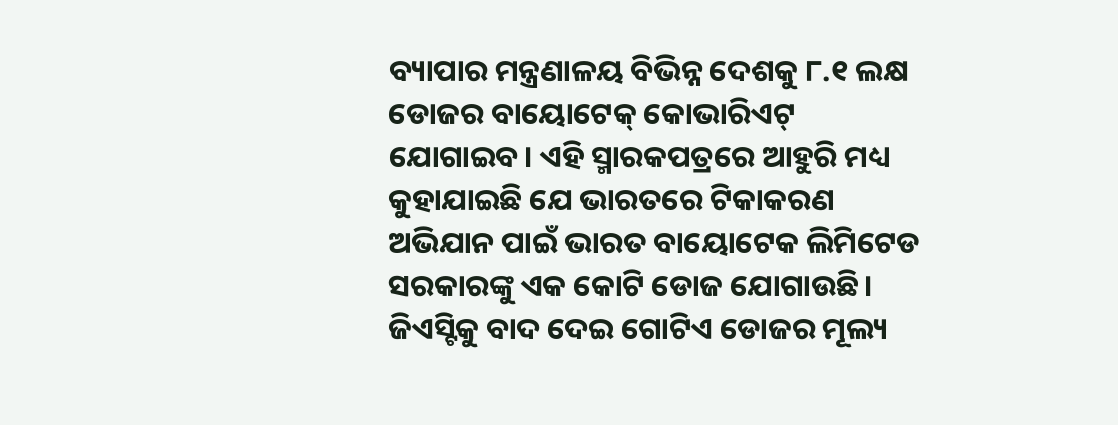ବ୍ୟାପାର ମନ୍ତ୍ରଣାଳୟ ବିଭିନ୍ନ ଦେଶକୁ ୮.୧ ଲକ୍ଷ ଡୋଜର ବାୟୋଟେକ୍ କୋଭାରିଏଟ୍ ଯୋଗାଇବ। ଏହି ସ୍ମାରକପତ୍ରରେ ଆହୁରି ମଧ୍ୟ କୁହାଯାଇଛି ଯେ ଭାରତରେ ଟିକାକରଣ ଅଭିଯାନ ପାଇଁ ଭାରତ ବାୟୋଟେକ ଲିମିଟେଡ ସରକାରଙ୍କୁ ଏକ କୋଟି ଡୋଜ ଯୋଗାଉଛି। ଜିଏସ୍ଟିକୁ ବାଦ ଦେଇ ଗୋଟିଏ ଡୋଜର ମୂଲ୍ୟ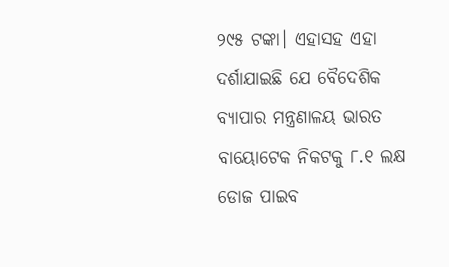୨୯୫ ଟଙ୍କା। ଏହାସହ ଏହା ଦର୍ଶାଯାଇଛି ଯେ ବୈଦେଶିକ ବ୍ୟାପାର ମନ୍ତ୍ରଣାଳୟ ଭାରତ ବାୟୋଟେକ ନିକଟକୁ ୮.୧ ଲକ୍ଷ ଡୋଜ ପାଇବ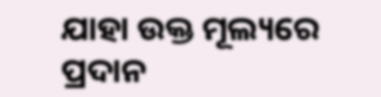ଯାହା ଉକ୍ତ ମୂଲ୍ୟରେ ପ୍ରଦାନ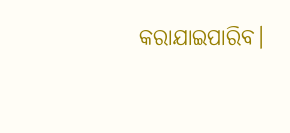କରାଯାଇପାରିବ।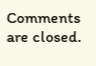Comments are closed.